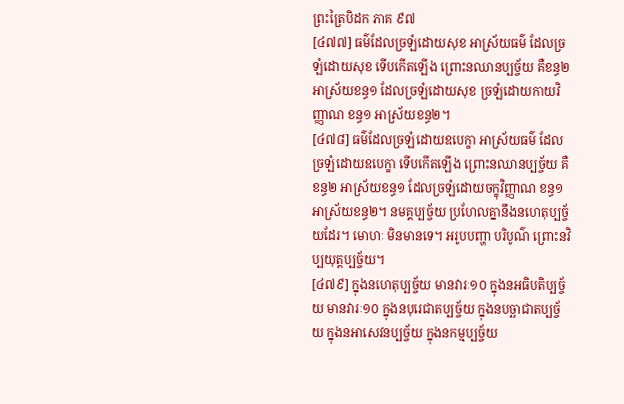ព្រះត្រៃបិដក ភាគ ៩៧
[៤៧៧] ធម៌ដែលច្រឡំដោយសុខ អាស្រ័យធម៌ ដែលច្រឡំដោយសុខ ទើបកើតឡើង ព្រោះនឈានប្បច្ច័យ គឺខន្ធ២ អាស្រ័យខន្ធ១ ដែលច្រឡំដោយសុខ ច្រឡំដោយកាយវិញ្ញាណ ខន្ធ១ អាស្រ័យខន្ធ២។
[៤៧៨] ធម៌ដែលច្រឡំដោយឧបេក្ខា អាស្រ័យធម៌ ដែលច្រឡំដោយឧបេក្ខា ទើបកើតឡើង ព្រោះនឈានប្បច្ច័យ គឺខន្ធ២ អាស្រ័យខន្ធ១ ដែលច្រឡំដោយចក្ខុវិញ្ញាណ ខន្ធ១ អាស្រ័យខន្ធ២។ នមគ្គប្បច្ច័យ ប្រហែលគ្នានឹងនហេតុប្បច្ច័យដែរ។ មោហៈ មិនមានទេ។ អរូបបញ្ហា បរិបូណ៌ ព្រោះនវិប្បយុត្តប្បច្ច័យ។
[៤៧៩] ក្នុងនហេតុប្បច្ច័យ មានវារៈ១០ ក្នុងនអធិបតិប្បច្ច័យ មានវារៈ១០ ក្នុងនបុរេជាតប្បច្ច័យ ក្នុងនបច្ឆាជាតប្បច្ច័យ ក្នុងនអាសេវនប្បច្ច័យ ក្នុងនកម្មប្បច្ច័យ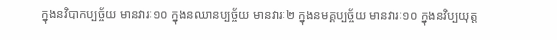ក្នុងនវិបាកប្បច្ច័យ មានវារៈ១០ ក្នុងនឈានប្បច្ច័យ មានវារៈ២ ក្នុងនមគ្គប្បច្ច័យ មានវារៈ១០ ក្នុងនវិប្បយុត្ត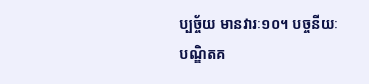ប្បច្ច័យ មានវារៈ១០។ បច្ចនីយៈ បណ្ឌិតគ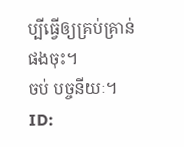ប្បីធ្វើឲ្យគ្រប់គ្រាន់ផងចុះ។
ចប់ បច្ចនីយៈ។
ID: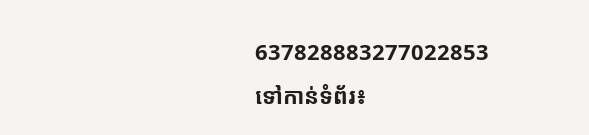637828883277022853
ទៅកាន់ទំព័រ៖